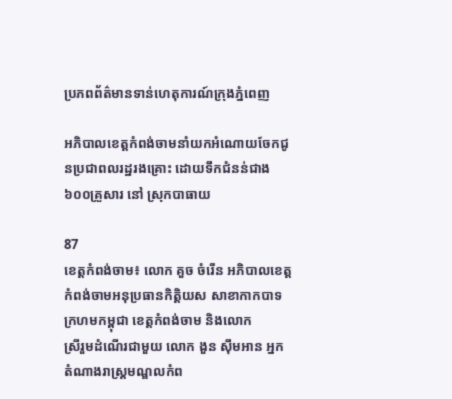ប្រភពព័ត៌មានទាន់ហេតុការណ៍ក្រុងភ្នំពេញ

អភិបាលខេត្តកំពង់ចាមនាំយកអំណោយចែកជូនប្រជាពលរដ្ឋរងគ្រោះ ដោយទឹកជំនន់ជាង៦០០គ្រួសារ នៅ ស្រុកបាធាយ

87
ខេត្តកំពង់ចាម៖ លោក គួច ចំរើន អភិបាលខេត្តកំពង់ចាមអនុប្រធានកិត្តិយស សាខាកាកបាទក្រហមកម្ពុជា ខេត្តកំពង់ចាម និងលោក
ស្រីរួមដំណើរជាមួយ លោក ងួន ស៊ឹមអាន អ្នកតំណាងរាស្ត្រមណ្ឌលកំព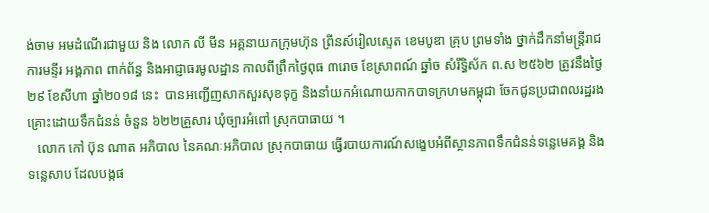ង់ចាម អមដំណើរជាមួយ និង លោក លី មីន អគ្គនាយកក្រុមហ៊ុន ព្រីនស៍រៀលស្ទេត ខេមបូឌា គ្រុប ព្រមទាំង ថ្នាក់ដឹកនាំមន្ត្រីរាជការមន្ទីរ អង្គភាព ពាក់ព័ន្ធ និងអាជ្ញាធរមូលដ្ឋាន កាលពីព្រឹកថ្ងៃពុធ ៣រោច ខែស្រាពណ៍ ឆ្នាំច សំរឹទ្ធិស័ក ព.ស ២៥៦២ ត្រូវនឹងថ្ងៃ២៩ ខែសីហា ឆ្នាំ២០១៨ នេះ  បានអញ្ជើញសាកសួរសុខទុក្ខ និងនាំយកអំណោយកាកបាទក្រហមកម្ពុជា ចែកជូនប្រជាពលរដ្ឋរងគ្រោះដោយទឹកជំនន់ ចំនួន ៦២២គ្រួសារ ឃុំច្បារអំពៅ ស្រុកបាធាយ ។
   លោក កៅ ប៊ុន ណាត អភិបាល នៃគណៈអភិបាល ស្រុកបាធាយ ធ្វើរបាយការណ៍សង្ខេបអំពីស្ថានភាពទឹកជំនន់ទន្លេមេគង្គ និងទន្លេសាប ដែលបង្កផ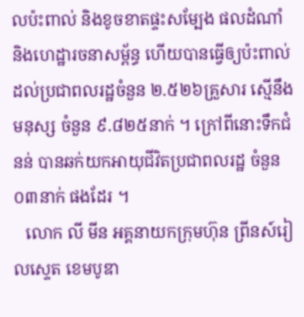លប៉ះពាល់ និងខូចខាតផ្ទះសម្បែង ផលដំណាំ និងហេដ្ឋារចនាសម្ព័ន្ធ ហើយបានធ្វើឲ្យប៉ះពាល់ ដល់ប្រជាពលរដ្ឋចំនួន ២.៥២៦គ្រួសារ ស្មើនឹងមនុស្ស ចំនួន ៩.៨២៥នាក់ ។ ក្រៅពីនោះទឹកជំនន់ បានឆក់យកអាយុជីវិតប្រជាពលរដ្ឋ ចំនួន ០៣នាក់ ផងដែរ ។
   លោក លី មីន អគ្គនាយកក្រុមហ៊ុន ព្រីនស៍រៀលស្ទេត ខេមបូឌា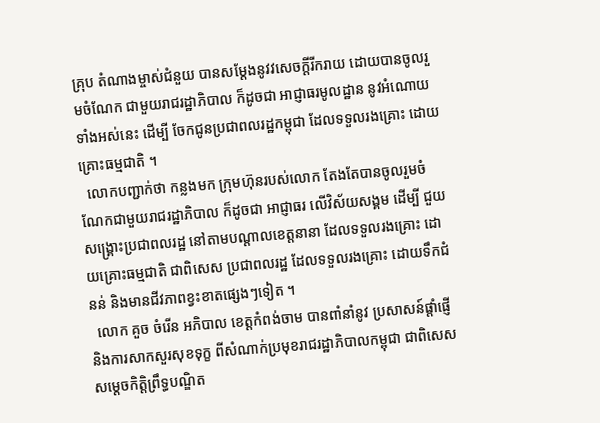គ្រុប តំណាងម្ចាស់ជំនួយ បានសម្ដែងនូវវសេចក្ដីរីករាយ ដោយបានចូលរួមចំណែក ជាមួយរាជរដ្ឋាភិបាល ក៏ដូចជា អាជ្ញាធរមូលដ្ឋាន នូវអំណោយទាំងអស់នេះ ដើម្បី ចែកជូនប្រជាពលរដ្ឋកម្ពុជា ដែលទទួលរងគ្រោះ ដោយគ្រោះធម្មជាតិ ។
  លោកបញ្ជាក់ថា កន្លងមក ក្រុមហ៊ុនរបស់លោក តែងតែបានចូលរួមចំណែកជាមួយរាជរដ្ឋាភិបាល ក៏ដូចជា អាជ្ញាធរ លើវិស័យសង្គម ដើម្បី ជួយសង្គ្រោះប្រជាពលរដ្ឋ នៅតាមបណ្ដាលខេត្តនានា ដែលទទួលរងគ្រោះ ដោយគ្រោះធម្មជាតិ ជាពិសេស ប្រជាពលរដ្ឋ ដែលទទួលរងគ្រោះ ដោយទឹកជំនន់ និងមានជីវភាពខ្វះខាតផ្សេងៗទៀត ។
  លោក គួច ចំរើន អភិបាល ខេត្តកំពង់ចាម បានពាំនាំនូវ ប្រសាសន៍ផ្ដាំផ្ញើ និងការសាកសួរសុខទុក្ខ ពីសំណាក់ប្រមុខរាជរដ្ឋាភិបាលកម្ពុជា ជាពិសេស សម្ដេចកិត្តិព្រឹទ្ធបណ្ឌិត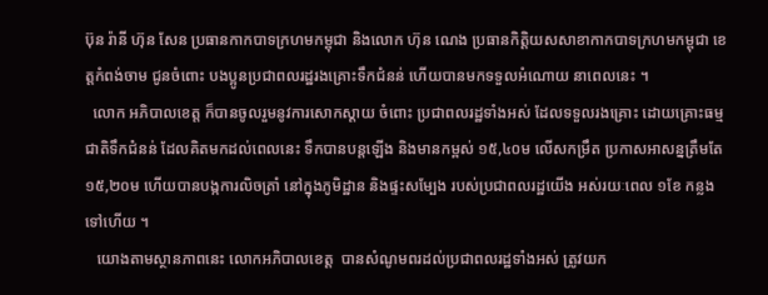ប៊ុន រ៉ានី ហ៊ុន សែន ប្រធានកាកបាទក្រហមកម្ពុជា និងលោក ហ៊ុន ណេង ប្រធានកិត្តិយសសាខាកាកបាទក្រហមកម្ពុជា ខេត្តកំពង់ចាម ជូនចំពោះ បងប្អូនប្រជាពលរដ្ឋរងគ្រោះទឹកជំនន់ ហើយបានមកទទួលអំណោយ នាពេលនេះ ។
  លោក អភិបាលខេត្ត ក៏បានចូលរួមនូវការសោកស្ដាយ ចំពោះ ប្រជាពលរដ្ឋទាំងអស់ ដែលទទួលរងគ្រោះ ដោយគ្រោះធម្មជាតិទឹកជំនន់ ដែលគិតមកដល់ពេលនេះ ទឹកបានបន្តឡើង និងមានកម្ពស់ ១៥,៤០ម លើសកម្រឹត ប្រកាសអាសន្នត្រឹមតែ ១៥,២០ម ហើយបានបង្កការលិចត្រាំ នៅក្នុងភូមិដ្ឋាន និងផ្ទះសម្បែង របស់ប្រជាពលរដ្ឋយើង អស់រយៈពេល ១ខែ កន្លងទៅហើយ ។
   យោងតាមស្ថានភាពនេះ លោកអភិបាលខេត្ត  បានសំណូមពរដល់ប្រជាពលរដ្ឋទាំងអស់ ត្រូវយក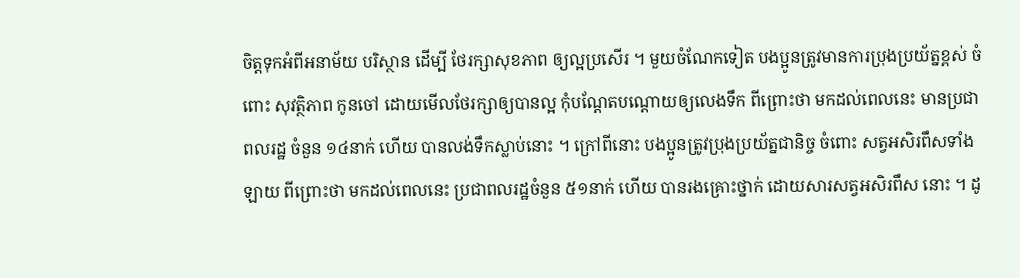ចិត្តទុកអំពីអនាម័យ បរិស្ថាន ដើម្បី ថែរក្សាសុខភាព ឲ្យល្អប្រសើរ ។ មួយចំណែកទៀត បងប្អូនត្រូវមានការប្រុងប្រយ័ត្នខ្ពស់ ចំពោះ សុវត្ថិភាព កូនចៅ ដោយមើលថែរក្សាឲ្យបានល្អ កុំបណ្ដែតបណ្ដោយឲ្យលេងទឹក ពីព្រោះថា មកដល់ពេលនេះ មានប្រជាពលរដ្ឋ ចំនួន ១៤នាក់ ហើយ បានលង់ទឹកស្លាប់នោះ ។ ក្រៅពីនោះ បងប្អូនត្រូវប្រុងប្រយ័ត្នជានិច្ច ចំពោះ សត្វអសិរពឹសទាំងឡាយ ពីព្រោះថា មកដល់ពេលនេះ ប្រជាពលរដ្ឋចំនួន ៥១នាក់ ហើយ បានរងគ្រោះថ្នាក់ ដោយសារសត្វអសិរពឹស នោះ ។ ដូ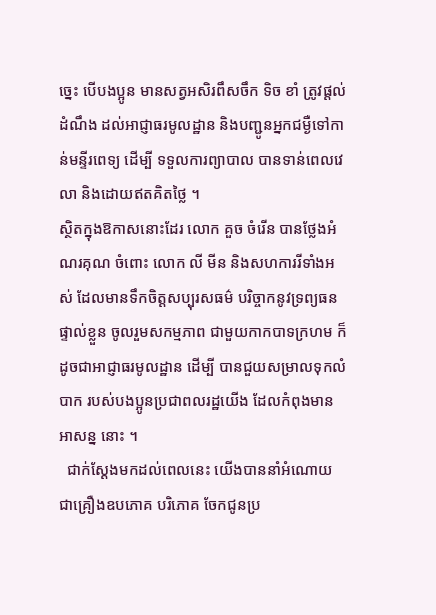ច្នេះ បើបងប្អូន មានសត្វអសិរពឹសចឹក ទិច ខាំ ត្រូវផ្ដល់ដំណឹង ដល់អាជ្ញាធរមូលដ្ឋាន និងបញ្ជូនអ្នកជម្ងឺទៅកាន់មន្ទីរពេទ្យ ដើម្បី ទទួលការព្យាបាល បានទាន់ពេលវេលា និងដោយឥតគិតថ្លៃ ។
ស្ថិតក្នុងឱកាសនោះដែរ លោក គួច ចំរើន បានថ្លែងអំណរគុណ ចំពោះ លោក លី មីន និងសហការរីទាំងអស់ ដែលមានទឹកចិត្តសប្បុរសធម៌ បរិច្ចាកនូវទ្រព្យធនផ្ទាល់ខ្លួន ចូលរួមសកម្មភាព ជាមួយកាកបាទក្រហម ក៏ដូចជាអាជ្ញាធរមូលដ្ឋាន ដើម្បី បានជួយសម្រាលទុកលំបាក របស់បងប្អូនប្រជាពលរដ្ឋយើង ដែលកំពុងមានអាសន្ន នោះ ។
  ជាក់ស្ដែងមកដល់ពេលនេះ យើងបាននាំអំណោយ  ជាគ្រឿងឧបភោគ បរិភោគ ចែកជូនប្រ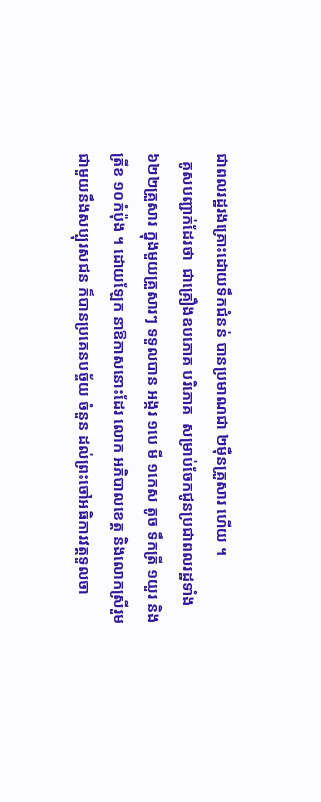ជាពលរដ្ឋរងគ្រោះដោយទឹកជំនន់ បានប្រមាណជា ២ម៉ឺនគ្រួសារ ហើយ ។
  គូសបញ្ជាក់ដែរថា  ជាគ្រឿងឧបភោគ បរិភោគ  សម្រាប់ចែកជូនប្រជាពលរដ្ឋទាំង ៦២២គ្រួសារ ក្នុងមួយគ្រួសារៗ ទទួលបាន អង្ករ ១បេ មី ១កេស តូច ទឹកត្រី ១យួរ និងត្រីខ ១០កំប៉ុង ។ ដោយឡែក នាឱកាសនោះដែរ លោក អភិបាលខេត្ត និងលោកស្រីរួមជាមួយនឹងសប្បុរសជន ក៏បានប្រគេនបច្ច័យ ចំនួន ដល់ព្រះចៅអធិការវត្តទួលចា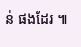ន់ ផងដែរ ៕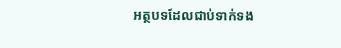អត្ថបទដែលជាប់ទាក់ទង